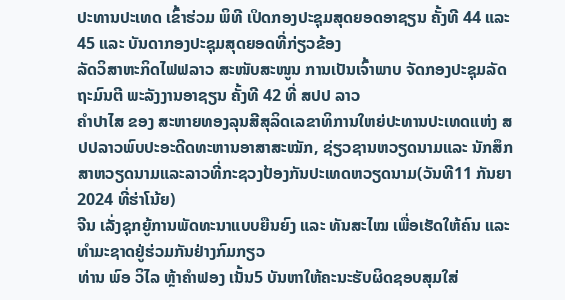ປະທານປະເທດ ເຂົ້າຮ່ວມ ພິທີ ເປິດກອງປະຊຸມສຸດຍອດອາຊຽນ ຄັ້ງທີ 44 ແລະ 45 ແລະ ບັນດາກອງປະຊຸມສຸດຍອດທີ່ກ່ຽວຂ້ອງ
ລັດວິສາຫະກິດໄຟຟລາວ ສະໜັບສະໜູນ ການເປັນເຈົ້າພາບ ຈັດກອງປະຊຸມລັດຖະມົນຕີ ພະລັງງານອາຊຽນ ຄັ້ງທີ 42 ທີ່ ສປປ ລາວ
ຄໍາປາໄສ ຂອງ ສະຫາຍທອງລຸນສີສຸລິດເລຂາທິການໃຫຍ່ປະທານປະເທດແຫ່ງ ສປປລາວພົບປະອະດີດທະຫານອາສາສະໝັກ, ຊ່ຽວຊານຫວຽດນາມແລະ ນັກສຶກສາຫວຽດນາມແລະລາວທີ່ກະຊວງປ້ອງກັນປະເທດຫວຽດນາມ(ວັນທີ11 ກັນຍາ 2024 ທີ່ຮ່າໂນ້ຍ)
ຈີນ ເລັ່ງຊຸກຍູ້ການພັດທະນາແບບຍືນຍົງ ແລະ ທັນສະໄໝ ເພື່ອເຮັດໃຫ້ຄົນ ແລະ ທໍາມະຊາດຢູ່ຮ່ວມກັນຢ່າງກົມກຽວ
ທ່ານ ພົອ ວິໄລ ຫຼ້າຄຳຟອງ ເນັ້ນ5 ບັນຫາໃຫ້ຄະນະຮັບຜິດຊອບສຸມໃສ່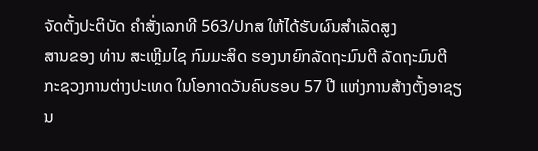ຈັດຕັ້ງປະຕິບັດ ຄໍາສັ່ງເລກທີ 563/ປກສ ໃຫ້ໄດ້ຮັບຜົນສໍາເລັດສູງ
ສານຂອງ ທ່ານ ສະເຫຼີມໄຊ ກົມມະສິດ ຮອງນາຍົກລັດຖະມົນຕີ ລັດຖະມົນຕີກະຊວງການຕ່າງປະເທດ ໃນໂອກາດວັນຄົບຮອບ 57 ປີ ແຫ່ງການສ້າງຕັ້ງອາຊຽນ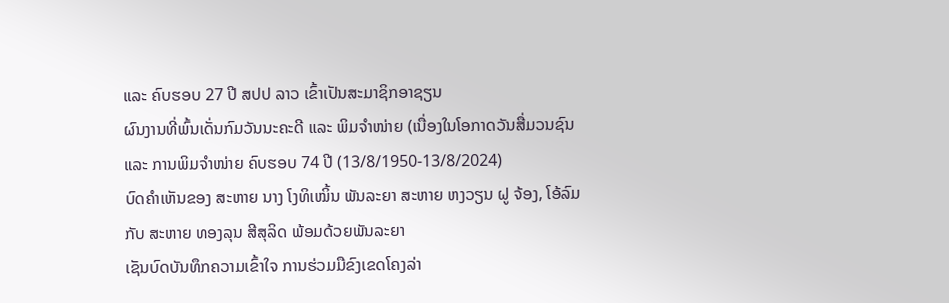ແລະ ຄົບຮອບ 27 ປີ ສປປ ລາວ ເຂົ້າເປັນສະມາຊິກອາຊຽນ
ຜົນງານທີ່ພົ້ນເດັ່ນກົມວັນນະຄະດີ ແລະ ພິມຈຳໜ່າຍ (ເນື່ອງໃນໂອກາດວັນສື່ມວນຊົນ ແລະ ການພິມຈໍາໜ່າຍ ຄົບຮອບ 74 ປີ (13/8/1950-13/8/2024)
ບົດຄໍາເຫັນຂອງ ສະຫາຍ ນາງ ໂງທິເໝິ້ນ ພັນລະຍາ ສະຫາຍ ຫງວຽນ ຝູ ຈ້ອງ, ໂອ້ລົມ ກັບ ສະຫາຍ ທອງລຸນ ສີສຸລິດ ພ້ອມດ້ວຍພັນລະຍາ
ເຊັນບົດບັນທຶກຄວາມເຂົ້າໃຈ ການຮ່ວມມືຂົງເຂດໂຄງລ່າ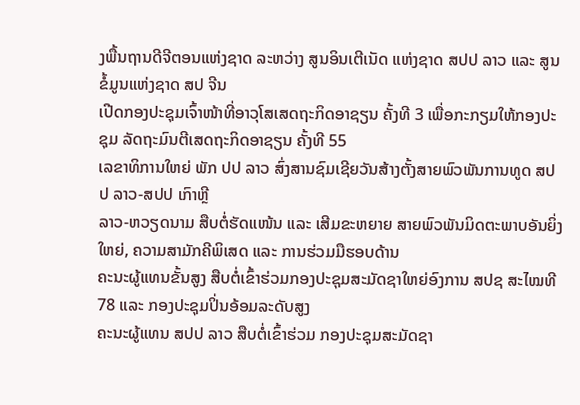ງພື້ນຖານດີຈີຕອນແຫ່ງຊາດ ລະຫວ່າງ ສູນອິນເຕີເນັດ ແຫ່ງຊາດ ສປປ ລາວ ແລະ ສູນຂໍ້ມູນແຫ່ງຊາດ ສປ ຈີນ
ເປີດກອງປະຊຸມເຈົ້າໜ້າທີ່ອາວຸໂສເສດຖະກິດອາຊຽນ ຄັ້ງທີ 3 ເພື່ອກະກຽມໃຫ້ກອງປະຊຸມ ລັດຖະມົນຕີເສດຖະກິດອາຊຽນ ຄັ້ງທີ 55
ເລຂາທິການໃຫຍ່ ພັກ ປປ ລາວ ສົ່ງສານຊົມເຊີຍວັນສ້າງຕັ້ງສາຍພົວພັນການທູດ ສປປ ລາວ-ສປປ ເກົາຫຼີ
ລາວ-ຫວຽດນາມ ສືບຕໍ່ຮັດແໜ້ນ ແລະ ເສີມຂະຫຍາຍ ສາຍພົວພັນມິດຕະພາບອັນຍິ່ງໃຫຍ່, ຄວາມສາມັກຄີພິເສດ ແລະ ການຮ່ວມມືຮອບດ້ານ
ຄະນະຜູ້ແທນຂັ້ນສູງ ສືບຕໍ່ເຂົ້າຮ່ວມກອງປະຊຸມສະມັດຊາໃຫຍ່ອົງການ ສປຊ ສະໄໝທີ 78 ແລະ ກອງປະຊຸມປິ່ນອ້ອມລະດັບສູງ
ຄະນະຜູ້ແທນ ສປປ ລາວ ສືບຕໍ່ເຂົ້າຮ່ວມ ກອງປະຊຸມສະມັດຊາ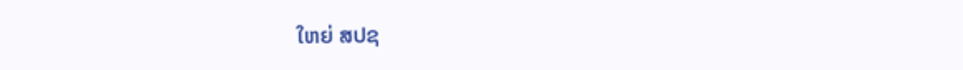ໃຫຍ່ ສປຊ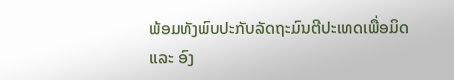ພ້ອມທັງພົບປະກັບລັດຖະມົນຕີປະເທດເພື່ອມິດ ແລະ ອົງ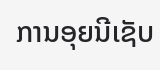ການອຸຍນີເຊັບ